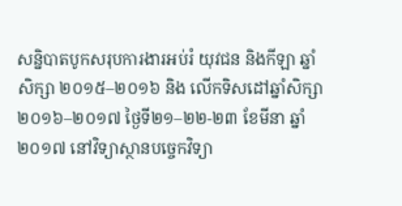សន្និបាតបូកសរុបការងារអប់រំ យុវជន និងកីឡា ឆ្នាំសិក្សា ២០១៥–២០១៦ និង លើកទិសដៅឆ្នាំសិក្សា ២០១៦–២០១៧ ថ្ងៃទី២១–២២-២៣ ខែមីនា ឆ្នាំ២០១៧ នៅវិទ្យាស្ថានបច្ចេកវិទ្យា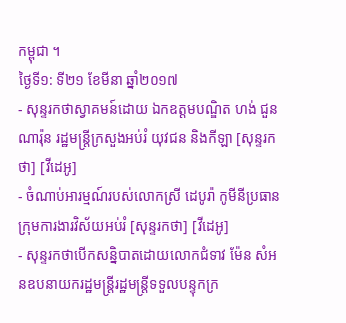កម្ពុជា ។
ថ្ងៃទី១: ទី២១ ខែមីនា ឆ្នាំ២០១៧
- សុន្ទរកថាស្វាគមន៍ដោយ ឯកឧត្តមបណ្ឌិត ហង់ ជួន ណារ៉ុន រដ្ឋមន្រ្តីក្រសួងអប់រំ យុវជន និងកីឡា [សុន្ទរកថា] [វីដេអូ]
- ចំណាប់អារម្មណ៍របស់លោកស្រី ដេបូរ៉ា កូមីនីប្រធានក្រុមការងារវិស័យអប់រំ [សុន្ទរកថា] [វីដេអូ]
- សុន្ទរកថាបើកសន្និបាតដោយលោកជំទាវ ម៉ែន សំអនឧបនាយករដ្ឋមន្រ្តីរដ្ឋមន្រ្តីទទួលបន្ទុកក្រ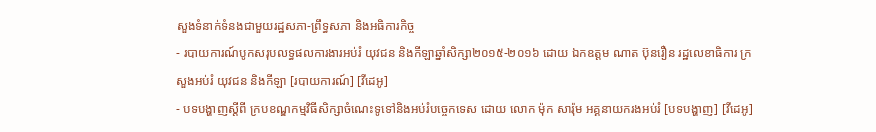សួងទំនាក់ទំនងជាមួយរដ្ឋសភា-ព្រឹទ្ធសភា និងអធិការកិច្ច
- របាយការណ៍បូកសរុបលទ្ធផលការងារអប់រំ យុវជន និងកីឡាឆ្នាំសិក្សា២០១៥-២០១៦ ដោយ ឯកឧត្តម ណាត ប៊ុនរឿន រដ្ឋលេខាធិការ ក្រសួងអប់រំ យុវជន និងកីឡា [របាយការណ៍] [វីដេអូ]
- បទបង្ហាញស្តីពី ក្របខណ្ឌកម្មវិធីសិក្សាចំណេះទូទៅនិងអប់រំបច្ចេកទេស ដោយ លោក ម៉ុក សារ៉ុម អគ្គនាយករងអប់រំ [បទបង្ហាញ] [វីដេអូ]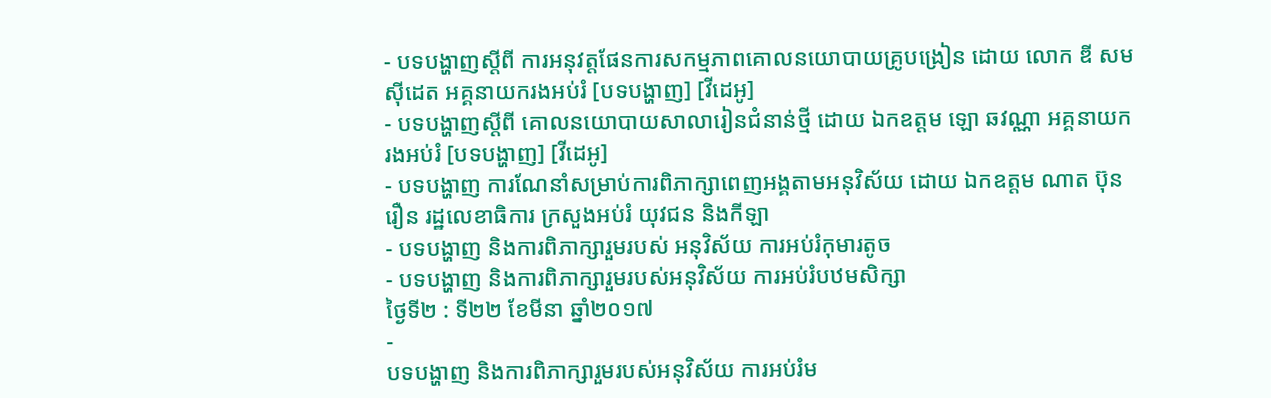- បទបង្ហាញស្តីពី ការអនុវត្តផែនការសកម្មភាពគោលនយោបាយគ្រូបង្រៀន ដោយ លោក ឌី សមស៊ីដេត អគ្គនាយករងអប់រំ [បទបង្ហាញ] [វីដេអូ]
- បទបង្ហាញស្តីពី គោលនយោបាយសាលារៀនជំនាន់ថ្មី ដោយ ឯកឧត្តម ឡោ ឆវណ្ណា អគ្គនាយករងអប់រំ [បទបង្ហាញ] [វីដេអូ]
- បទបង្ហាញ ការណែនាំសម្រាប់ការពិភាក្សាពេញអង្គតាមអនុវិស័យ ដោយ ឯកឧត្តម ណាត ប៊ុនរឿន រដ្ឋលេខាធិការ ក្រសួងអប់រំ យុវជន និងកីឡា
- បទបង្ហាញ និងការពិភាក្សារួមរបស់ អនុវិស័យ ការអប់រំកុមារតូច
- បទបង្ហាញ និងការពិភាក្សារួមរបស់អនុវិស័យ ការអប់រំបឋមសិក្សា
ថ្ងៃទី២ : ទី២២ ខែមីនា ឆ្នាំ២០១៧
-
បទបង្ហាញ និងការពិភាក្សារួមរបស់អនុវិស័យ ការអប់រំម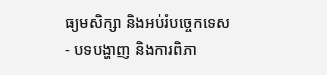ធ្យមសិក្សា និងអប់រំបច្ចេកទេស
- បទបង្ហាញ និងការពិភា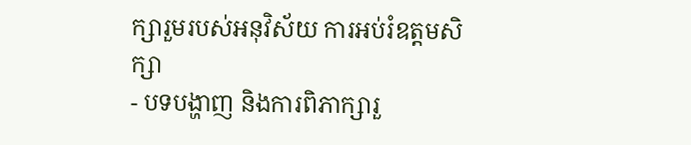ក្សារួមរបស់អនុវិស័យ ការអប់រំឧត្តមសិក្សា
- បទបង្ហាញ និងការពិភាក្សារួ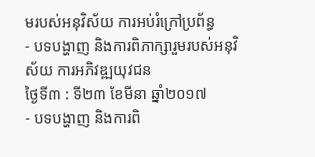មរបស់អនុវិស័យ ការអប់រំក្រៅប្រព័ន្ធ
- បទបង្ហាញ និងការពិភាក្សារួមរបស់អនុវិស័យ ការអភិវឌ្ឍយុវជន
ថៃ្ងទី៣ : ទី២៣ ខែមីនា ឆ្នាំ២០១៧
- បទបង្ហាញ និងការពិ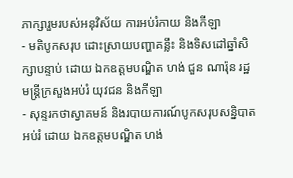ភាក្សារួមរបស់អនុវិស័យ ការអប់រំកាយ និងកីឡា
- មតិបូកសរុប ដោះស្រាយបញ្ហាគន្លឹះ និងទិសដៅឆ្នាំសិក្សាបន្ទាប់ ដោយ ឯកឧត្តមបណ្ឌិត ហង់ ជួន ណារ៉ុន រដ្ឋមន្ត្រីក្រសួងអប់រំ យុវជន និងកីឡា
- សុន្ទរកថាស្វាគមន៍ និងរបាយការណ៍បូកសរុបសន្និបាតអប់រំ ដោយ ឯកឧត្តមបណ្ឌិត ហង់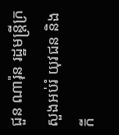ជួន ណារ៉ុន រដ្ឋមន្រ្តីក្រសួងអប់រំ យុវជន និងកី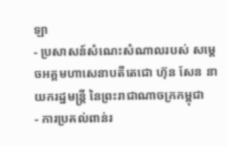ឡា
- ប្រសាសន៍សំណេះសំណាលរបស់ សម្តេចអគ្គមហាសេនាបតីតេជោ ហ៊ុន សែន នាយករដ្ឋមន្រ្តី នៃព្រះរាជាណាចក្រកម្ពុជា
- ការប្រគល់ពាន់រ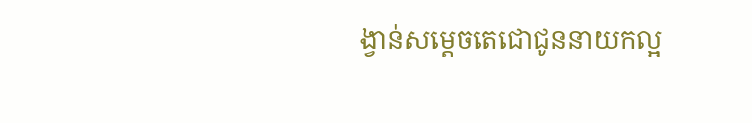ង្វាន់សម្តេចតេជោជូននាយកល្អ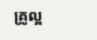គ្រូល្អ